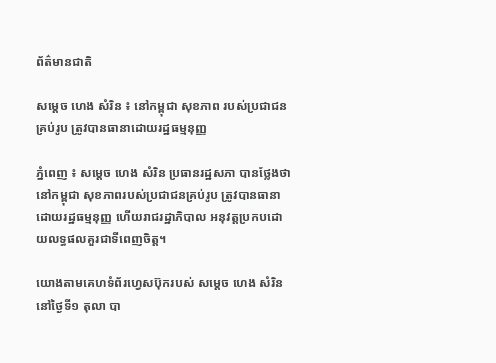ព័ត៌មានជាតិ

សម្ដេច ហេង សំរិន ៖ នៅកម្ពុជា សុខភាព របស់ប្រជាជនគ្រប់រូប ត្រូវបានធានាដោយរដ្ឋធម្មនុញ្ញ

ភ្នំពេញ ៖ សម្ដេច ហេង សំរិន ប្រធានរដ្ឋសភា បានថ្លែងថា នៅកម្ពុជា សុខភាពរបស់ប្រជាជនគ្រប់រូប ត្រូវបានធានាដោយរដ្ឋធម្មនុញ្ញ ហើយរាជរដ្ឋាភិបាល អនុវត្តប្រកបដោយលទ្ធផលគួរជាទីពេញចិត្ត។

យោងតាមគេហទំព័រហ្វេសប៊ុករបស់ សម្ដេច ហេង សំរិន នៅថ្ងៃទី១ តុលា បា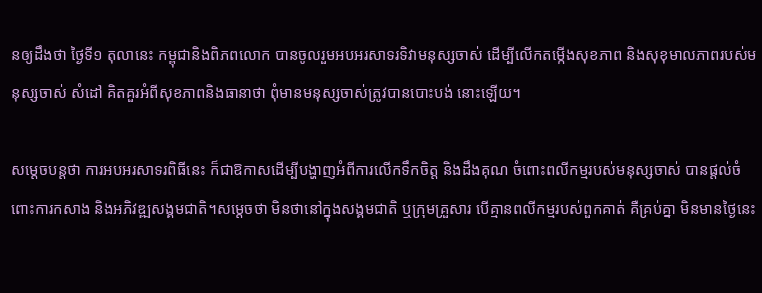នឲ្យដឹងថា ថ្ងៃទី១ តុលានេះ កម្ពុជានិងពិភពលោក បានចូលរួមអបអរសាទរទិវាមនុស្សចាស់ ដើម្បីលើកតម្កើងសុខភាព និងសុខុមាលភាពរបស់មនុស្សចាស់ សំដៅ គិតគួរអំពីសុខភាពនិងធានាថា ពុំមានមនុស្សចាស់ត្រូវបានបោះបង់ នោះឡើយ។

សម្ដេចបន្ដថា ការអបអរសាទរពិធីនេះ ក៏ជាឱកាសដើម្បីបង្ហាញអំពីការលើកទឹកចិត្ត និងដឹងគុណ ចំពោះពលីកម្មរបស់មនុស្សចាស់ បានផ្តល់ចំពោះការកសាង និងអភិវឌ្ឍសង្គមជាតិ។សម្ដេចថា មិនថានៅក្នុងសង្គមជាតិ ឬក្រុមគ្រួសារ បើគ្មានពលីកម្មរបស់ពួកគាត់ គឺគ្រប់គ្នា មិនមានថ្ងៃនេះ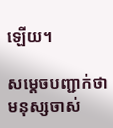ឡើយ។

សម្ដេចបញ្ជាក់ថា មនុស្សចាស់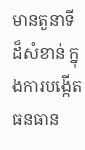មានតួនាទីដ៏សំខាន់ ក្នុងការបង្កើតធនធាន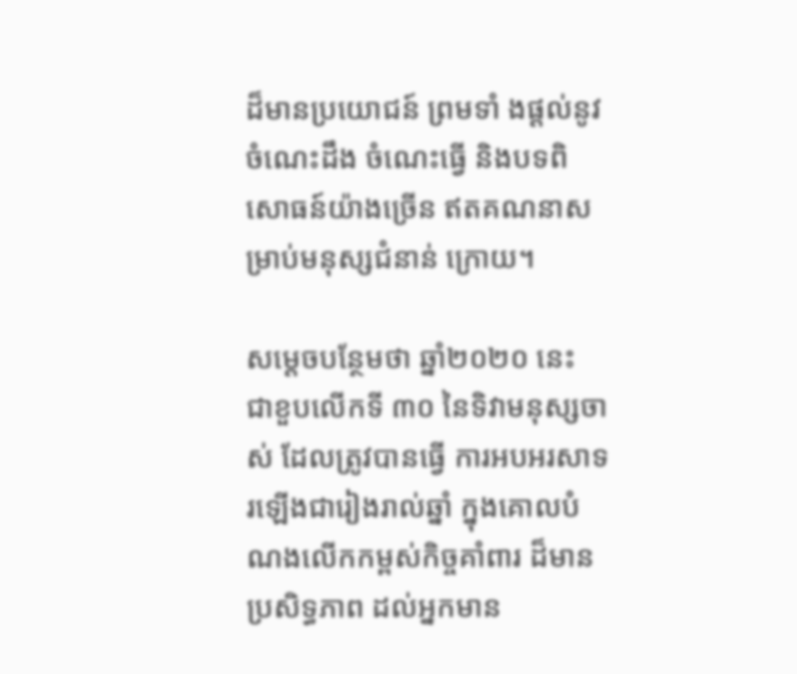ដ៏មានប្រយោជន៍ ព្រមទាំ ងផ្តល់នូវចំណេះដឹង ចំណេះធ្វើ និងបទពិសោធន៍យ៉ាងច្រើន ឥតគណនាសម្រាប់មនុស្សជំនាន់ ក្រោយ។

សម្ដេចបន្ថែមថា ឆ្នាំ២០២០ នេះ ជាខួបលើកទី ៣០ នៃទិវាមនុស្សចាស់ ដែលត្រូវបានធ្វើ ការអបអរសាទរឡើងជារៀងរាល់ឆ្នាំ ក្នុងគោលបំណងលើកកម្ពស់កិច្ចគាំពារ ដ៏មានប្រសិទ្ធភាព ដល់អ្នកមាន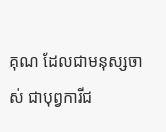គុណ ដែលជាមនុស្សចាស់ ជាបុព្វការីជ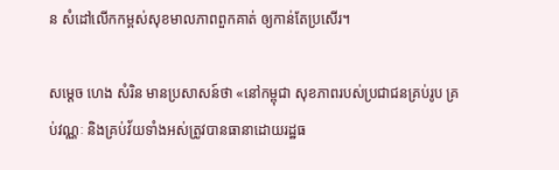ន សំដៅលើកកម្ពស់សុខមាលភាពពួកគាត់ ឲ្យកាន់តែប្រសើរ។

សម្ដេច ហេង សំរិន មានប្រសាសន៍ថា «នៅកម្ពុជា សុខភាពរបស់ប្រជាជនគ្រប់រូប គ្រប់វណ្ណៈ និងគ្រប់វ័យទាំងអស់ត្រូវបានធានាដោយរដ្ឋធ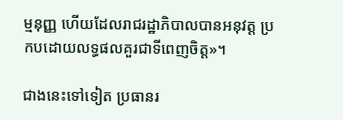ម្មនុញ្ញ ហើយដែលរាជរដ្ឋាភិបាលបានអនុវត្ត ប្រកបដោយលទ្ធផលគួរជាទីពេញចិត្ត»។

ជាងនេះទៅទៀត ប្រធានរ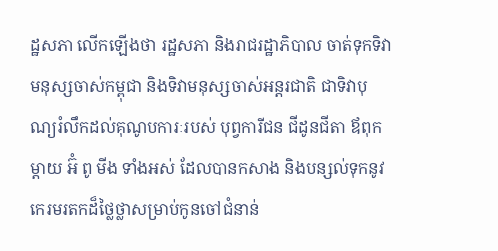ដ្ឋសភា លើកឡើងថា រដ្ឋសភា និងរាជរដ្ឋាភិបាល ចាត់ទុកទិវាមនុស្សចាស់កម្ពុជា និងទិវាមនុស្សចាស់អន្តរជាតិ ជាទិវាបុណ្យរំលឹកដល់គុណូបការៈរបស់ បុព្វការីជន ជីដូនជីតា ឪពុកម្តាយ អ៊ំ ពូ មីង ទាំងអស់ ដែលបានកសាង និងបន្សល់ទុកនូវកេរមរតកដ៏ថ្លៃថ្លាសម្រាប់កូនចៅជំនាន់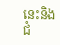នេះនិងជំ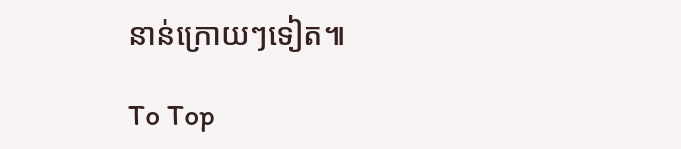នាន់ក្រោយៗទៀត៕

To Top